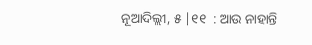ନୂଆଦିଲ୍ଲୀ, ୫ |୧୧  : ଆଉ ନାହାନ୍ତି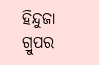ହିନ୍ଦୁଜା ଗ୍ରୁପର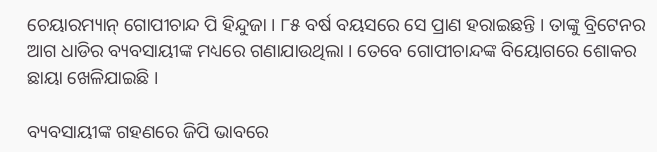ଚେୟାରମ୍ୟାନ୍ ଗୋପୀଚାନ୍ଦ ପି ହିନ୍ଦୁଜା । ୮୫ ବର୍ଷ ବୟସରେ ସେ ପ୍ରାଣ ହରାଇଛନ୍ତି । ତାଙ୍କୁ ବ୍ରିଟେନର ଆଗ ଧାଡିର ବ୍ୟବସାୟୀଙ୍କ ମଧ୍ୟରେ ଗଣାଯାଉଥିଲା । ତେବେ ଗୋପୀଚାନ୍ଦଙ୍କ ବିୟୋଗରେ ଶୋକର ଛାୟା ଖେଳିଯାଇଛି ।

ବ୍ୟବସାୟୀଙ୍କ ଗହଣରେ ଜିପି ଭାବରେ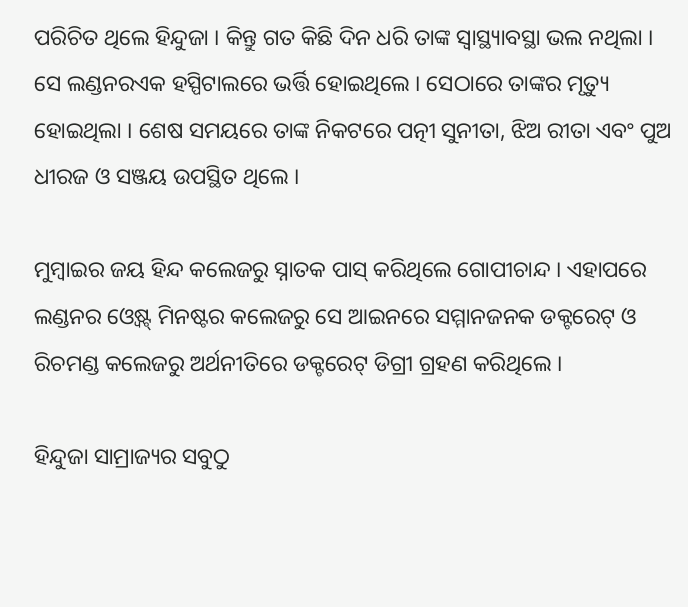ପରିଚିତ ଥିଲେ ହିନ୍ଦୁଜା । କିନ୍ତୁ ଗତ କିଛି ଦିନ ଧରି ତାଙ୍କ ସ୍ବାସ୍ଥ୍ୟାବସ୍ଥା ଭଲ ନଥିଲା । ସେ ଲଣ୍ଡନରଏକ ହସ୍ପିଟାଲରେ ଭର୍ତ୍ତି ହୋଇଥିଲେ । ସେଠାରେ ତାଙ୍କର ମୃତ୍ୟୁ ହୋଇଥିଲା । ଶେଷ ସମୟରେ ତାଙ୍କ ନିକଟରେ ପତ୍ନୀ ସୁନୀତା, ଝିଅ ରୀତା ଏବଂ ପୁଅ ଧୀରଜ ଓ ସଞ୍ଜୟ ଉପସ୍ଥିତ ଥିଲେ ।

ମୁମ୍ବାଇର ଜୟ ହିନ୍ଦ କଲେଜରୁ ସ୍ନାତକ ପାସ୍ କରିଥିଲେ ଗୋପୀଚାନ୍ଦ । ଏହାପରେ ଲଣ୍ଡନର ଓ୍ୱେଷ୍ଟ୍ ମିନଷ୍ଟର କଲେଜରୁ ସେ ଆଇନରେ ସମ୍ମାନଜନକ ଡକ୍ଟରେଟ୍ ଓ ରିଚମଣ୍ଡ କଲେଜରୁ ଅର୍ଥନୀତିରେ ଡକ୍ଟରେଟ୍ ଡିଗ୍ରୀ ଗ୍ରହଣ କରିଥିଲେ ।

ହିନ୍ଦୁଜା ସାମ୍ରାଜ୍ୟର ସବୁଠୁ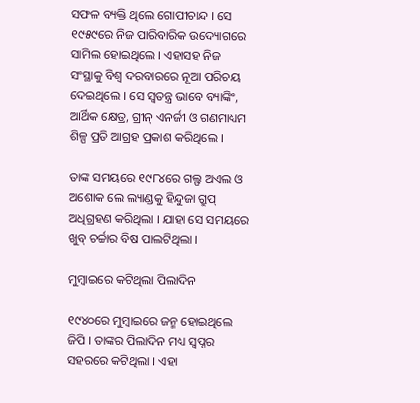ସଫଳ ବ୍ୟକ୍ତି ଥିଲେ ଗୋପୀଚାନ୍ଦ । ସେ ୧୯୫୯ରେ ନିଜ ପାରିବାରିକ ଉଦ୍ୟୋଗରେ ସାମିଲ ହୋଇଥିଲେ । ଏହାସହ ନିଜ ସଂସ୍ଥାକୁ ବିଶ୍ବ ଦରବାରରେ ନୂଆ ପରିଚୟ ଦେଇଥିଲେ । ସେ ସ୍ବତନ୍ତ୍ର ଭାବେ ବ୍ୟାଙ୍କିଂ, ଆର୍ଥିକ କ୍ଷେତ୍ର, ଗ୍ରୀନ୍ ଏନର୍ଜୀ ଓ ଗଣମାଧ୍ୟମ ଶିଳ୍ପ ପ୍ରତି ଆଗ୍ରହ ପ୍ରକାଶ କରିଥିଲେ ।

ତାଙ୍କ ସମୟରେ ୧୯୮୪ରେ ଗଲ୍ଫ ଅଏଲ ଓ ଅଶୋକ ଲେ ଲ୍ୟାଣ୍ଡକୁ ହିନ୍ଦୁଜା ଗ୍ରୁପ୍ ଅଧିଗ୍ରହଣ କରିଥିଲା । ଯାହା ସେ ସମୟରେ ଖୁବ୍ ଚର୍ଚ୍ଚାର ବିଷ ପାଲଟିଥିଲା ।

ମୁମ୍ବାଇରେ କଟିଥିଲା ପିଲାଦିନ

୧୯୪୦ରେ ମୁମ୍ବାଇରେ ଜନ୍ମ ହୋଇଥିଲେ ଜିପି । ତାଙ୍କର ପିଲାଦିନ ମଧ୍ୟ ସ୍ବପ୍ନର ସହରରେ କଟିଥିଲା । ଏହା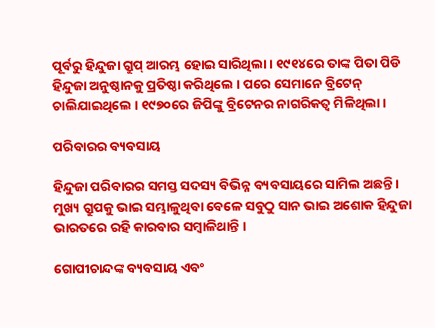ପୂର୍ବରୁ ହିନ୍ଦୁଜା ଗ୍ରୁପ୍ ଆରମ୍ଭ ହୋଇ ସାରିଥିଲା । ୧୯୧୪ରେ ତାଙ୍କ ପିତା ପିଡି ହିନ୍ଦୁଜା ଅନୁଷ୍ଠାନକୁ ପ୍ରତିଷ୍ଠା କରିଥିଲେ । ପରେ ସେମାନେ ବ୍ରିଟେନ୍ ଚାଲିଯାଇଥିଲେ । ୧୯୭୦ରେ ଜିପିଙ୍କୁ ବ୍ରିଟେନର ନାଗରିକତ୍ୱ ମିଳିଥିଲା ।

ପରିବାରର ବ୍ୟବସାୟ

ହିନ୍ଦୁଜା ପରିବାରର ସମସ୍ତ ସଦସ୍ୟ ବିଭିନ୍ନ ବ୍ୟବସାୟରେ ସାମିଲ ଅଛନ୍ତି । ମୁଖ୍ୟ ଗ୍ରୁପକୁ ଭାଇ ସମ୍ଭାଳୁଥିବା ବେଳେ ସବୁଠୁ ସାନ ଭାଇ ଅଶୋକ ହିନ୍ଦୁଜା ଭାରତରେ ରହି କାରବାର ସମ୍ବାଳିଥାନ୍ତି ।

ଗୋପୀଚାନ୍ଦଙ୍କ ବ୍ୟବସାୟ ଏବଂ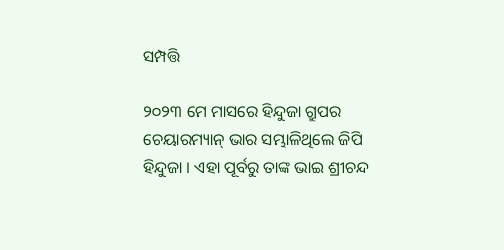ସମ୍ପତ୍ତି

୨୦୨୩ ମେ ମାସରେ ହିନ୍ଦୁଜା ଗ୍ରୁପର ଚେୟାରମ୍ୟାନ୍ ଭାର ସମ୍ଭାଳିଥିଲେ ଜିପି ହିନ୍ଦୁଜା । ଏହା ପୂର୍ବରୁ ତାଙ୍କ ଭାଇ ଶ୍ରୀଚନ୍ଦ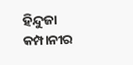ହିନ୍ଦୁଜା କମ୍ପାନୀର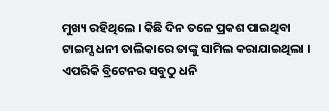ମୁଖ୍ୟ ରହିଥିଲେ । କିଛି ଦିନ ତଳେ ପ୍ରକଶ ପାଇଥିବା ଟାଇମ୍ସ ଧନୀ ତାଲିକାରେ ତାଙ୍କୁ ସାମିଲ କରାଯାଇଥିଲା । ଏପରିକି ବ୍ରିଟେନର ସବୁଠୁ ଧନି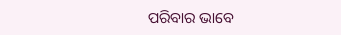ପରିବାର ଭାବେ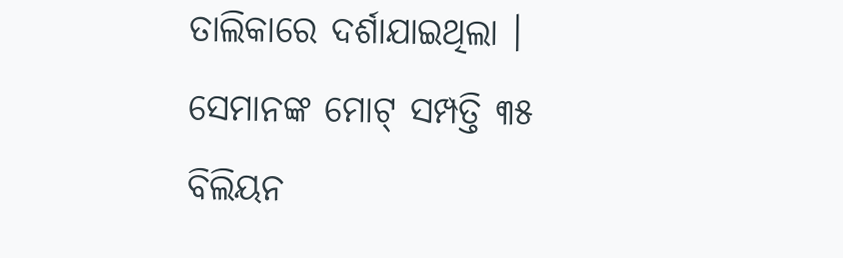ତାଲିକାରେ ଦର୍ଶାଯାଇଥିଲା । ସେମାନଙ୍କ ମୋଟ୍ ସମ୍ପତ୍ତି ୩୫ ବିଲିୟନ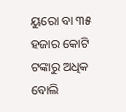ୟୁରୋ ବା ୩୫ ହଜାର କୋଟି ଟଙ୍କାରୁ ଅଧିକ ବୋଲି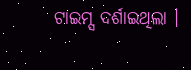ଟାଇମ୍ସ ଦର୍ଶାଇଥିଲା ।